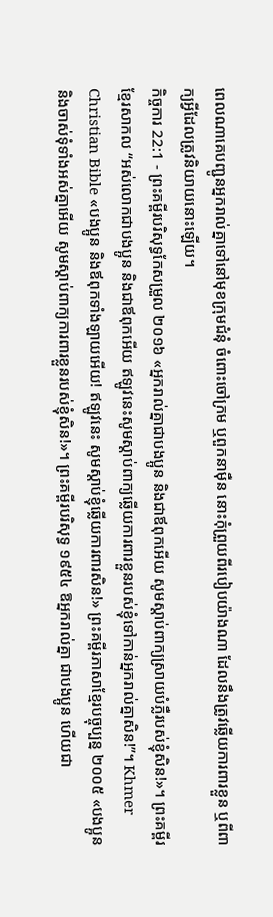ពេលណាគេបញ្ជូនអ្នករាល់គ្នាទៅនៅមុខក្រុមជំនុំ ចំពោះចៅក្រម ឬពួកនាម៉ឺន នោះកុំព្រួយពីរបៀបយ៉ាងណា ដែលនឹងត្រូវឆ្លើយការពារខ្លួន ឬពីពាក្យអ្វីដែលត្រូវនិយាយនោះឡើយ។
កិច្ចការ 22:1 - ព្រះគម្ពីរបរិសុទ្ធកែសម្រួល ២០១៦ «អ្នករាល់គ្នាជាបងប្អូន និងជាឪពុកអើយ សូមស្តាប់ពាក្យស្រាយបំភ្លឺរបស់ខ្ញុំសិន!»។ ព្រះគម្ពីរខ្មែរសាកល “អស់លោកជាបងប្អូន និងជាឪពុកអើយ ឥឡូវនេះសូមស្ដាប់ពាក្យឆ្លើយការពារខ្លួនរបស់ខ្ញុំទៅកាន់អ្នករាល់គ្នាសិន!”។ Khmer Christian Bible «បងប្អូន និងឪពុកទាំងឡាយអើយ! ឥឡូវនេះ សូមស្ដាប់ខ្ញុំឆ្លើយការពារសិន!» ព្រះគម្ពីរភាសាខ្មែរបច្ចុប្បន្ន ២០០៥ «បងប្អូន និងចាស់ទុំទាំងអស់គ្នាអើយ សូមស្ដាប់ពាក្យការពារខ្លួនរបស់ខ្ញុំសិន!»។ ព្រះគម្ពីរបរិសុទ្ធ ១៩៥៤ ឱអ្នករាល់គ្នា ជាបងប្អូន ហើយជា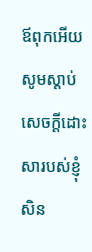ឪពុកអើយសូមស្តាប់សេចក្ដីដោះសារបស់ខ្ញុំសិន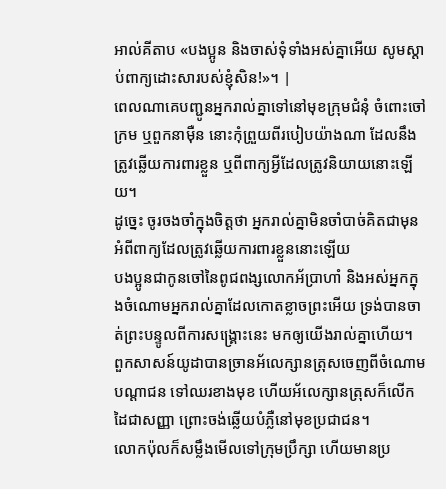អាល់គីតាប «បងប្អូន និងចាស់ទុំទាំងអស់គ្នាអើយ សូមស្ដាប់ពាក្យដោះសារបស់ខ្ញុំសិន!»។ |
ពេលណាគេបញ្ជូនអ្នករាល់គ្នាទៅនៅមុខក្រុមជំនុំ ចំពោះចៅក្រម ឬពួកនាម៉ឺន នោះកុំព្រួយពីរបៀបយ៉ាងណា ដែលនឹងត្រូវឆ្លើយការពារខ្លួន ឬពីពាក្យអ្វីដែលត្រូវនិយាយនោះឡើយ។
ដូច្នេះ ចូរចងចាំក្នុងចិត្តថា អ្នករាល់គ្នាមិនចាំបាច់គិតជាមុន អំពីពាក្យដែលត្រូវឆ្លើយការពារខ្លួននោះឡើយ
បងប្អូនជាកូនចៅនៃពូជពង្សលោកអ័ប្រាហាំ និងអស់អ្នកក្នុងចំណោមអ្នករាល់គ្នាដែលកោតខ្លាចព្រះអើយ ទ្រង់បានចាត់ព្រះបន្ទូលពីការសង្គ្រោះនេះ មកឲ្យយើងរាល់គ្នាហើយ។
ពួកសាសន៍យូដាបានច្រានអ័លេក្សានត្រុសចេញពីចំណោមបណ្ដាជន ទៅឈរខាងមុខ ហើយអ័លេក្សានត្រុសក៏លើកដៃជាសញ្ញា ព្រោះចង់ឆ្លើយបំភ្លឺនៅមុខប្រជាជន។
លោកប៉ុលក៏សម្លឹងមើលទៅក្រុមប្រឹក្សា ហើយមានប្រ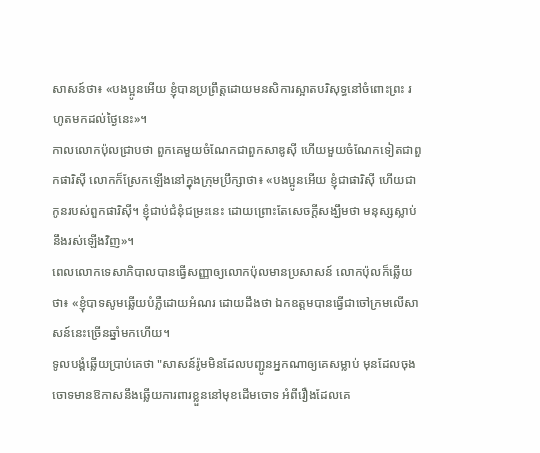សាសន៍ថា៖ «បងប្អូនអើយ ខ្ញុំបានប្រព្រឹត្តដោយមនសិការស្អាតបរិសុទ្ធនៅចំពោះព្រះ រហូតមកដល់ថ្ងៃនេះ»។
កាលលោកប៉ុលជ្រាបថា ពួកគេមួយចំណែកជាពួកសាឌូស៊ី ហើយមួយចំណែកទៀតជាពួកផារិស៊ី លោកក៏ស្រែកឡើងនៅក្នុងក្រុមប្រឹក្សាថា៖ «បងប្អូនអើយ ខ្ញុំជាផារិស៊ី ហើយជាកូនរបស់ពួកផារិស៊ី។ ខ្ញុំជាប់ជំនុំជម្រះនេះ ដោយព្រោះតែសេចក្តីសង្ឃឹមថា មនុស្សស្លាប់នឹងរស់ឡើងវិញ»។
ពេលលោកទេសាភិបាលបានធ្វើសញ្ញាឲ្យលោកប៉ុលមានប្រសាសន៍ លោកប៉ុលក៏ឆ្លើយថា៖ «ខ្ញុំបាទសូមឆ្លើយបំភ្លឺដោយអំណរ ដោយដឹងថា ឯកឧត្តមបានធ្វើជាចៅក្រមលើសាសន៍នេះច្រើនឆ្នាំមកហើយ។
ទូលបង្គំឆ្លើយប្រាប់គេថា "សាសន៍រ៉ូមមិនដែលបញ្ជូនអ្នកណាឲ្យគេសម្លាប់ មុនដែលចុងចោទមានឱកាសនឹងឆ្លើយការពារខ្លួននៅមុខដើមចោទ អំពីរឿងដែលគេ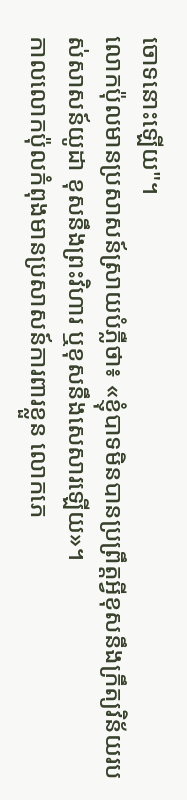ចោទនោះឡើយ"។
លោកប៉ុលមានប្រសាសន៍ស្រាយបំភ្លឺថា៖ «ខ្ញុំបាទមិនបានប្រព្រឹត្តអ្វីខុសនឹងក្រឹត្យវិន័យរបស់សាសន៍យូដា ខុសនឹងព្រះវិហារ ឬខុសនឹងសេសារឡើយ»។
កាលលោកប៉ុលកំពុងមានប្រសាសន៍ការពារខ្លួន លោកភេ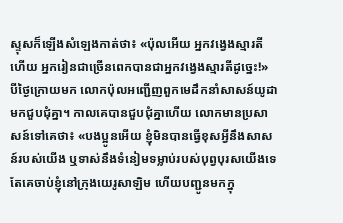ស្ទុសក៏ឡើងសំឡេងកាត់ថា៖ «ប៉ុលអើយ អ្នកវង្វេងស្មារតីហើយ អ្នករៀនជាច្រើនពេកបានជាអ្នកវង្វេងស្មារតីដូច្នេះ!»
បីថ្ងៃក្រោយមក លោកប៉ុលអញ្ជើញពួកមេដឹកនាំសាសន៍យូដា មកជួបជុំគ្នា។ កាលគេបានជួបជុំគ្នាហើយ លោកមានប្រសាសន៍ទៅគេថា៖ «បងប្អូនអើយ ខ្ញុំមិនបានធ្វើខុសអ្វីនឹងសាសន៍របស់យើង ឬទាស់នឹងទំនៀមទម្លាប់របស់បុព្វបុរសយើងទេ តែគេចាប់ខ្ញុំនៅក្រុងយេរូសាឡិម ហើយបញ្ជូនមកក្នុ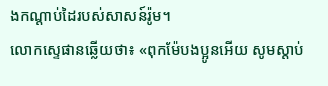ងកណ្តាប់ដៃរបស់សាសន៍រ៉ូម។
លោកស្ទេផានឆ្លើយថា៖ «ពុកម៉ែបងប្អូនអើយ សូមស្តាប់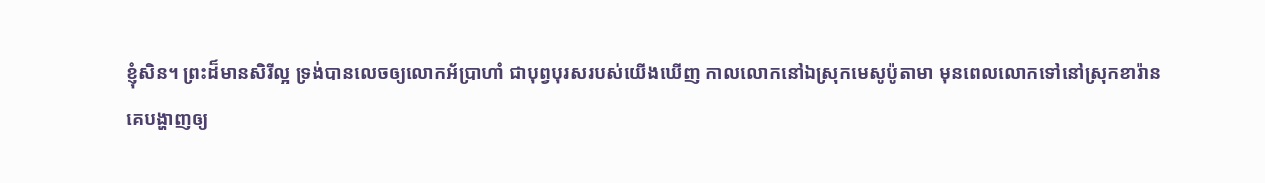ខ្ញុំសិន។ ព្រះដ៏មានសិរីល្អ ទ្រង់បានលេចឲ្យលោកអ័ប្រាហាំ ជាបុព្វបុរសរបស់យើងឃើញ កាលលោកនៅឯស្រុកមេសូប៉ូតាមា មុនពេលលោកទៅនៅស្រុកខារ៉ាន
គេបង្ហាញឲ្យ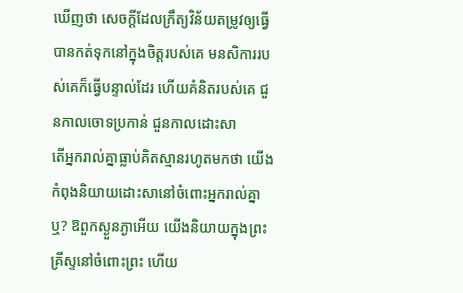ឃើញថា សេចក្ដីដែលក្រឹត្យវិន័យតម្រូវឲ្យធ្វើ បានកត់ទុកនៅក្នុងចិត្តរបស់គេ មនសិការរបស់គេក៏ធ្វើបន្ទាល់ដែរ ហើយគំនិតរបស់គេ ជួនកាលចោទប្រកាន់ ជួនកាលដោះសា
តើអ្នករាល់គ្នាធ្លាប់គិតស្មានរហូតមកថា យើងកំពុងនិយាយដោះសានៅចំពោះអ្នករាល់គ្នាឬ? ឱពួកស្ងួនភ្ងាអើយ យើងនិយាយក្នុងព្រះគ្រីស្ទនៅចំពោះព្រះ ហើយ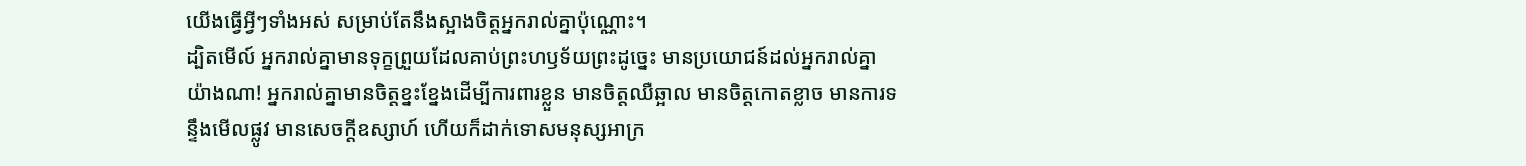យើងធ្វើអ្វីៗទាំងអស់ សម្រាប់តែនឹងស្អាងចិត្តអ្នករាល់គ្នាប៉ុណ្ណោះ។
ដ្បិតមើល៍ អ្នករាល់គ្នាមានទុក្ខព្រួយដែលគាប់ព្រះហឫទ័យព្រះដូច្នេះ មានប្រយោជន៍ដល់អ្នករាល់គ្នាយ៉ាងណា! អ្នករាល់គ្នាមានចិត្តខ្នះខ្នែងដើម្បីការពារខ្លួន មានចិត្តឈឺឆ្អាល មានចិត្តកោតខ្លាច មានការទន្ទឹងមើលផ្លូវ មានសេចក្ដីឧស្សាហ៍ ហើយក៏ដាក់ទោសមនុស្សអាក្រ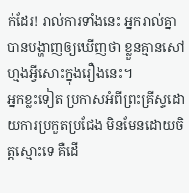ក់ដែរ! រាល់ការទាំងនេះ អ្នករាល់គ្នាបានបង្ហាញឲ្យឃើញថា ខ្លួនគ្មានសៅហ្មងអ្វីសោះក្នុងរឿងនេះ។
អ្នកខ្លះទៀត ប្រកាសអំពីព្រះគ្រីស្ទដោយការប្រកួតប្រជែង មិនមែនដោយចិត្តស្មោះទេ គឺដើ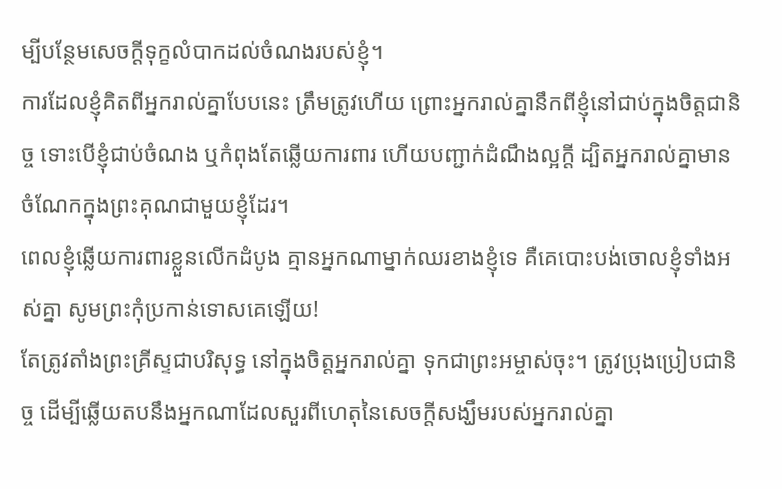ម្បីបន្ថែមសេចក្ដីទុក្ខលំបាកដល់ចំណងរបស់ខ្ញុំ។
ការដែលខ្ញុំគិតពីអ្នករាល់គ្នាបែបនេះ ត្រឹមត្រូវហើយ ព្រោះអ្នករាល់គ្នានឹកពីខ្ញុំនៅជាប់ក្នុងចិត្តជានិច្ច ទោះបើខ្ញុំជាប់ចំណង ឬកំពុងតែឆ្លើយការពារ ហើយបញ្ជាក់ដំណឹងល្អក្តី ដ្បិតអ្នករាល់គ្នាមានចំណែកក្នុងព្រះគុណជាមួយខ្ញុំដែរ។
ពេលខ្ញុំឆ្លើយការពារខ្លួនលើកដំបូង គ្មានអ្នកណាម្នាក់ឈរខាងខ្ញុំទេ គឺគេបោះបង់ចោលខ្ញុំទាំងអស់គ្នា សូមព្រះកុំប្រកាន់ទោសគេឡើយ!
តែត្រូវតាំងព្រះគ្រីស្ទជាបរិសុទ្ធ នៅក្នុងចិត្តអ្នករាល់គ្នា ទុកជាព្រះអម្ចាស់ចុះ។ ត្រូវប្រុងប្រៀបជានិច្ច ដើម្បីឆ្លើយតបនឹងអ្នកណាដែលសួរពីហេតុនៃសេចក្តីសង្ឃឹមរបស់អ្នករាល់គ្នា